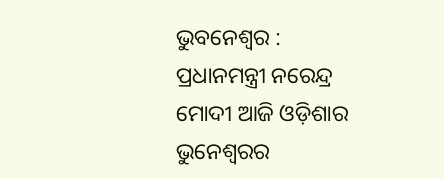ଭୁବନେଶ୍ୱର : ପ୍ରଧାନମନ୍ତ୍ରୀ ନରେନ୍ଦ୍ର ମୋଦୀ ଆଜି ଓଡ଼ିଶାର ଭୁନେଶ୍ବରର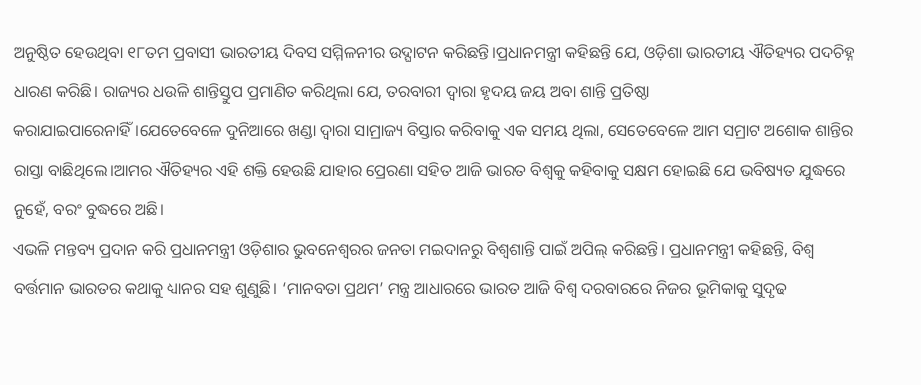ଅନୁଷ୍ଠିତ ହେଉଥିବା ୧୮ତମ ପ୍ରବାସୀ ଭାରତୀୟ ଦିବସ ସମ୍ମିଳନୀର ଉଦ୍ଘାଟନ କରିଛନ୍ତି।ପ୍ରଧାନମନ୍ତ୍ରୀ କହିଛନ୍ତି ଯେ, ଓଡ଼ିଶା ଭାରତୀୟ ଐତିହ୍ୟର ପଦଚିହ୍ନ ଧାରଣ କରିଛି। ରାଜ୍ୟର ଧଉଳି ଶାନ୍ତିସ୍ତୁପ ପ୍ରମାଣିତ କରିଥିଲା ଯେ, ତରବାରୀ ଦ୍ବାରା ହୃଦୟ ଜୟ ଅବା ଶାନ୍ତି ପ୍ରତିଷ୍ଠା କରାଯାଇପାରେନାହିଁ।ଯେତେବେଳେ ଦୁନିଆରେ ଖଣ୍ଡା ଦ୍ୱାରା ସାମ୍ରାଜ୍ୟ ବିସ୍ତାର କରିବାକୁ ଏକ ସମୟ ଥିଲା, ସେତେବେଳେ ଆମ ସମ୍ରାଟ ଅଶୋକ ଶାନ୍ତିର ରାସ୍ତା ବାଛିଥିଲେ।ଆମର ଐତିହ୍ୟର ଏହି ଶକ୍ତି ହେଉଛି ଯାହାର ପ୍ରେରଣା ସହିତ ଆଜି ଭାରତ ବିଶ୍ୱକୁ କହିବାକୁ ସକ୍ଷମ ହୋଇଛି ଯେ ଭବିଷ୍ୟତ ଯୁଦ୍ଧରେ ନୁହେଁ, ବରଂ ବୁଦ୍ଧରେ ଅଛି।
ଏଭଳି ମନ୍ତବ୍ୟ ପ୍ରଦାନ କରି ପ୍ରଧାନମନ୍ତ୍ରୀ ଓଡ଼ିଶାର ଭୁବନେଶ୍ବରର ଜନତା ମଇଦାନରୁ ବିଶ୍ବଶାନ୍ତି ପାଇଁ ଅପିଲ୍ କରିଛନ୍ତି। ପ୍ରଧାନମନ୍ତ୍ରୀ କହିଛନ୍ତି, ବିଶ୍ୱ ବର୍ତ୍ତମାନ ଭାରତର କଥାକୁ ଧ୍ୟାନର ସହ ଶୁଣୁଛି। ‘ମାନବତା ପ୍ରଥମ’ ମନ୍ତ୍ର ଆଧାରରେ ଭାରତ ଆଜି ବିଶ୍ଵ ଦରବାରରେ ନିଜର ଭୂମିକାକୁ ସୁଦୃଢ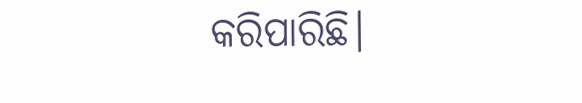କରିପାରିଛି।